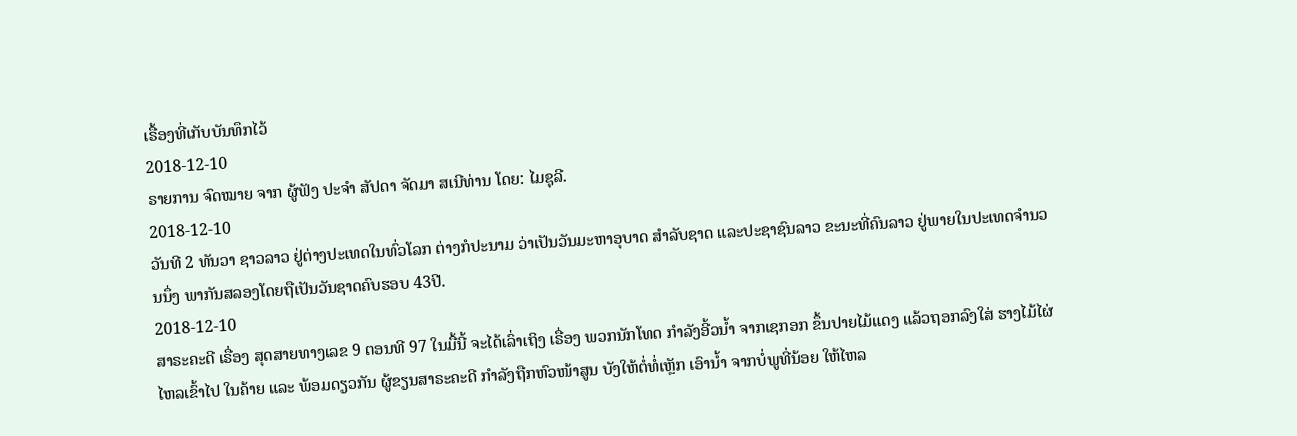ເຣື້ອງທີ່ເກັບບັນທຶກໄວ້
2018-12-10
ຣາຍການ ຈົດໝາຍ ຈາກ ຜູ້ຟັງ ປະຈຳ ສັປດາ ຈັດມາ ສເນີທ່ານ ໂດຍ: ໄມຊຸລີ.
2018-12-10
ວັນທີ 2 ທັນວາ ຊາວລາວ ຢູ່ຕ່າງປະເທດໃນທົ່ວໂລກ ຕ່າງກໍປະນາມ ວ່າເປັນວັນມະຫາອຸບາດ ສຳລັບຊາດ ແລະປະຊາຊົນລາວ ຂະນະທີ່ຄົນລາວ ຢູ່ພາຍໃນປະເທດຈຳນວນນຶ່ງ ພາກັນສລອງໂດຍຖືເປັນວັນຊາດຄົບຮອບ 43ປີ.
2018-12-10
ສາຣະຄະດີ ເຣື່ອງ ສຸດສາຍທາງເລຂ 9 ຕອນທີ 97 ໃນມື້ນີ້ ຈະໄດ້ເລົ່າເຖິງ ເຣື່ອງ ພວກນັກໂທດ ກຳລັງອີ້ວນໍ້າ ຈາກເຊກອກ ຂຶ້ນປາຍໄມ້ແດງ ແລ້ວຖອກລົງໃສ່ ຮາງໄມ້ໄຜ່ ໄຫລເຂົ້າໄປ ໃນຄ້າຍ ແລະ ພ້ອມດຽວກັນ ຜູ້ຂຽນສາຣະຄະດີ ກຳລັງຖືກຫົວໜ້າສູນ ບັງໃຫ້ຕໍ່ທໍ່ເຫຼັກ ເອົານໍ້າ ຈາກບໍ່ພູທີ່ນ້ອຍ ໃຫ້ໄຫລ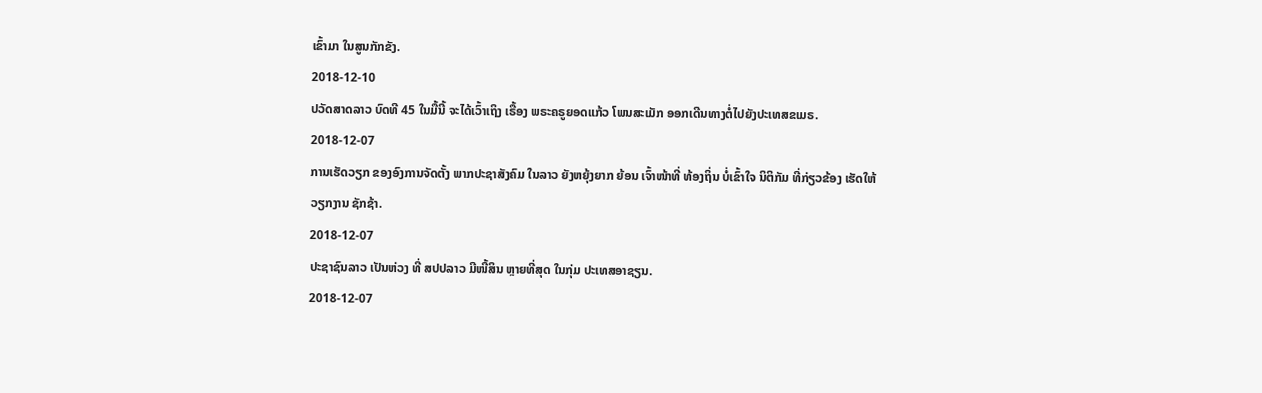ເຂົ້າມາ ໃນສູນກັກຂັງ.
2018-12-10
ປວັດສາດລາວ ບົດທີ 45 ໃນມື້ນີ້ ຈະໄດ້ເວົ້າເຖິງ ເຣື້ອງ ພຣະຄຣູຍອດແກ້ວ ໂພນສະເມັກ ອອກເດີນທາງຕໍ່ໄປຍັງປະເທສຂເມຣ.
2018-12-07
ການເຮັດວຽກ ຂອງອົງການຈັດຕັ້ງ ພາກປະຊາສັງຄົມ ໃນລາວ ຍັງຫຍຸ້ງຍາກ ຍ້ອນ ເຈົ້າໜ້າທີ່ ທ້ອງຖິ່ນ ບໍ່ເຂົ້າໃຈ ນິຕິກັມ ທີ່ກ່ຽວຂ້ອງ ເຮັດໃຫ້ວຽກງານ ຊັກຊ້າ.
2018-12-07
ປະຊາຊົນລາວ ເປັນຫ່ວງ ທີ່ ສປປລາວ ມີໜີ້ສິນ ຫຼາຍທີ່ສຸດ ໃນກຸ່ມ ປະເທສອາຊຽນ.
2018-12-07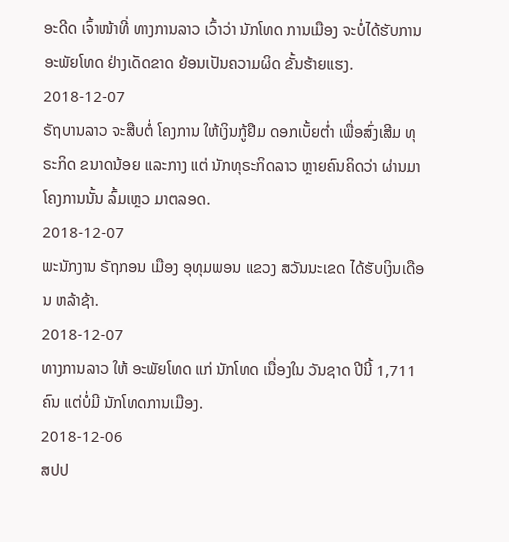ອະດີດ ເຈົ້າໜ້າທີ່ ທາງການລາວ ເວົ້າວ່າ ນັກໂທດ ການເມືອງ ຈະບໍ່ໄດ້ຮັບການ ອະພັຍໂທດ ຢ່າງເດັດຂາດ ຍ້ອນເປັນຄວາມຜິດ ຂັ້ນຮ້າຍແຮງ.
2018-12-07
ຣັຖບານລາວ ຈະສືບຕໍ່ ໂຄງການ ໃຫ້ເງິນກູ້ຢືມ ດອກເບັ້ຍຕ່ຳ ເພື່ອສົ່ງເສີມ ທຸຣະກິດ ຂນາດນ້ອຍ ແລະກາງ ແຕ່ ນັກທຸຣະກິດລາວ ຫຼາຍຄົນຄິດວ່າ ຜ່ານມາ ໂຄງການນັ້ນ ລົ້ມເຫຼວ ມາຕລອດ.
2018-12-07
ພະນັກງານ ຣັຖກອນ ເມືອງ ອຸທຸມພອນ ແຂວງ ສວັນນະເຂດ ໄດ້ຮັບເງິນເດືອນ ຫລ້າຊ້າ.
2018-12-07
ທາງການລາວ ໃຫ້ ອະພັຍໂທດ ແກ່ ນັກໂທດ ເນື່ອງໃນ ວັນຊາດ ປີນີ້ 1,711 ຄົນ ແຕ່ບໍ່ມີ ນັກໂທດການເມືອງ.
2018-12-06
ສປປ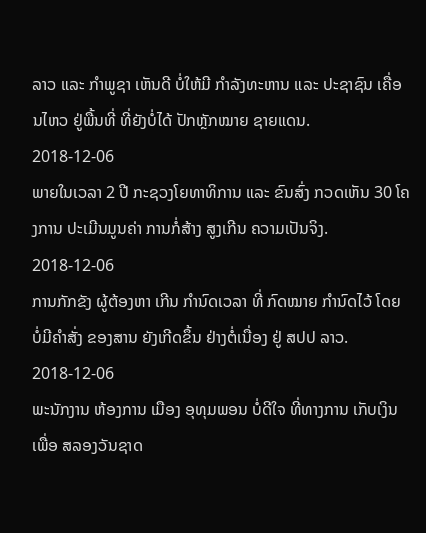ລາວ ແລະ ກໍາພູຊາ ເຫັນດີ ບໍ່ໃຫ້ມີ ກໍາລັງທະຫານ ແລະ ປະຊາຊົນ ເຄື່ອນໄຫວ ຢູ່ພື້ນທີ່ ທີ່ຍັງບໍ່ໄດ້ ປັກຫຼັກໝາຍ ຊາຍແດນ.
2018-12-06
ພາຍໃນເວລາ 2 ປີ ກະຊວງໂຍທາທິການ ແລະ ຂົນສົ່ງ ກວດເຫັນ 30 ໂຄງການ ປະເມີນມູນຄ່າ ການກໍ່ສ້າງ ສູງເກີນ ຄວາມເປັນຈິງ.
2018-12-06
ການກັກຂັງ ຜູ້ຕ້ອງຫາ ເກີນ ກຳນົດເວລາ ທີ່ ກົດໝາຍ ກຳນົດໄວ້ ໂດຍ ບໍ່ມີຄຳສັ່ງ ຂອງສານ ຍັງເກີດຂຶ້ນ ຢ່າງຕໍ່ເນື່ອງ ຢູ່ ສປປ ລາວ.
2018-12-06
ພະນັກງານ ຫ້ອງການ ເມືອງ ອຸທຸມພອນ ບໍ່ດີໃຈ ທີ່ທາງການ ເກັບເງິນເພື່ອ ສລອງວັນຊາດ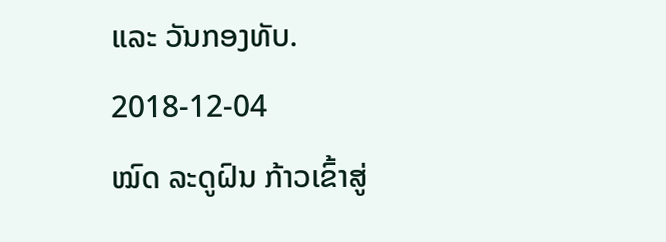ແລະ ວັນກອງທັບ.
2018-12-04
ໝົດ ລະດູຝົນ ກ້າວເຂົ້າສູ່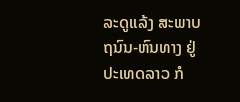ລະດູແລ້ງ ສະພາບ ຖນົນ-ຫົນທາງ ຢູ່ ປະເທດລາວ ກໍ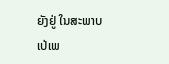ຍັງຢູ່ ໃນສະພາບ ເປ່ເພ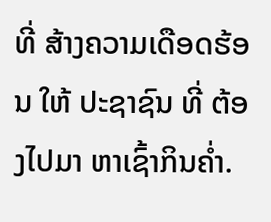ທີ່ ສ້າງຄວາມເດືອດຮ້ອນ ໃຫ້ ປະຊາຊົນ ທີ່ ຕ້ອງໄປມາ ຫາເຊົ້າກິນຄໍ່າ.